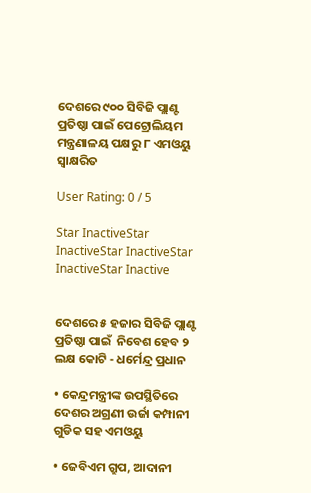ଦେଶରେ ୯୦୦ ସିବିଜି ପ୍ଲାଣ୍ଟ ପ୍ରତିଷ୍ଠା ପାଇଁ ପେଟ୍ରୋଲିୟମ ମନ୍ତ୍ରଣାଳୟ ପକ୍ଷରୁ ୮ ଏମଓୟୁ ସ୍ୱାକ୍ଷରିତ

User Rating: 0 / 5

Star InactiveStar InactiveStar InactiveStar InactiveStar Inactive


ଦେଶରେ ୫ ହଜାର ସିବିଜି ପ୍ଲାଣ୍ଟ ପ୍ରତିଷ୍ଠା ପାଇଁ  ନିବେଶ ହେବ ୨ ଲକ୍ଷ କୋଟି - ଧର୍ମେନ୍ଦ୍ର ପ୍ରଧାନ

• କେନ୍ଦ୍ରମନ୍ତ୍ରୀଙ୍କ ଉପସ୍ଥିତିରେ ଦେଶର ଅଗ୍ରଣୀ ଉର୍ଜା କମ୍ପାନୀ ଗୁଡିକ ସହ ଏମଓୟୁ

• ଜେବିଏମ ଗ୍ରୁପ, ଆଦାନୀ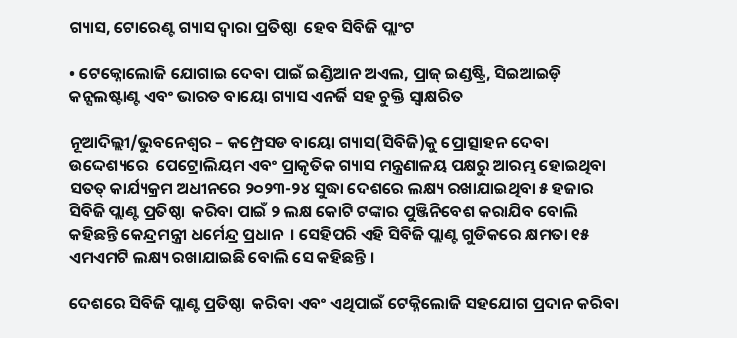ଗ୍ୟାସ, ଟୋରେଣ୍ଟ ଗ୍ୟାସ ଦ୍ୱାରା ପ୍ରତିଷ୍ଠା  ହେବ ସିବିଜି ପ୍ଲାଂଟ

• ଟେକ୍ନୋଲୋଜି ଯୋଗାଇ ଦେବା ପାଇଁ ଇଣ୍ଡିଆନ ଅଏଲ, ପ୍ରାଜ୍ ଇଣ୍ଡଷ୍ଟ୍ରି, ସିଇଆଇଡ଼ି କନ୍ସଲଷ୍ଟାଣ୍ଟ ଏବଂ ଭାରତ ବାୟୋ ଗ୍ୟାସ ଏନର୍ଜି ସହ ଚୁକ୍ତି ସ୍ୱାକ୍ଷରିତ

ନୂଆଦିଲ୍ଲୀ/ଭୁବନେଶ୍ୱର – କମ୍ପ୍ରେସଡ ବାୟୋ ଗ୍ୟାସ(ସିବିଜି)କୁ ପ୍ରୋତ୍ସାହନ ଦେବା ଉଦ୍ଦେଶ୍ୟରେ  ପେଟ୍ରୋଲିୟମ ଏବଂ ପ୍ରାକୃତିକ ଗ୍ୟାସ ମନ୍ତ୍ରଣାଳୟ ପକ୍ଷରୁ ଆରମ୍ଭ ହୋଇଥିବା ସତତ୍ କାର୍ଯ୍ୟକ୍ରମ ଅଧୀନରେ ୨୦୨୩-୨୪ ସୁଦ୍ଧା ଦେଶରେ ଲକ୍ଷ୍ୟ ରଖାଯାଇଥିବା ୫ ହଜାର ସିବିଜି ପ୍ଲାଣ୍ଟ ପ୍ରତିଷ୍ଠା  କରିବା ପାଇଁ ୨ ଲକ୍ଷ କୋଟି ଟଙ୍କାର ପୁଞ୍ଜିନିବେଶ କରାଯିବ ବୋଲି କହିଛନ୍ତି କେନ୍ଦ୍ରମନ୍ତ୍ରୀ ଧର୍ମେନ୍ଦ୍ର ପ୍ରଧାନ  । ସେହିପରି ଏହି ସିବିଜି ପ୍ଲାଣ୍ଟ ଗୁଡିକରେ କ୍ଷମତା ୧୫ ଏମଏମଟି ଲକ୍ଷ୍ୟ ରଖାଯାଇଛି ବୋଲି ସେ କହିଛନ୍ତି ।

ଦେଶରେ ସିବିଜି ପ୍ଲାଣ୍ଟ ପ୍ରତିଷ୍ଠା  କରିବା ଏବଂ ଏଥିପାଇଁ ଟେକ୍ନିଲୋଜି ସହଯୋଗ ପ୍ରଦାନ କରିବା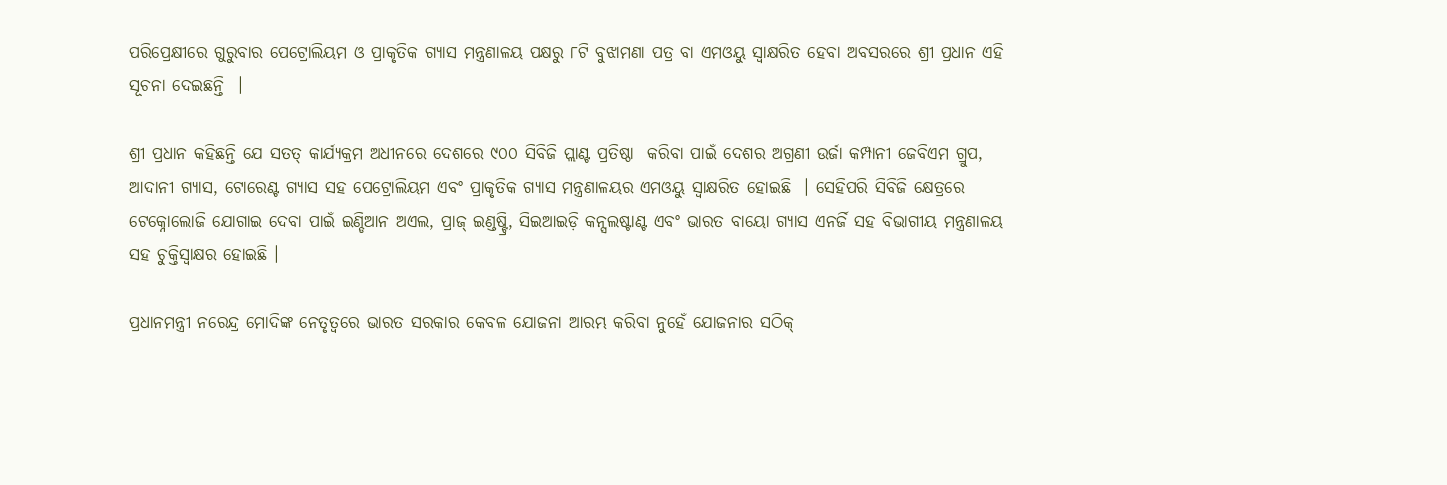ପରିପ୍ରେକ୍ଷୀରେ ଗୁରୁବାର ପେଟ୍ରୋଲିୟମ ଓ ପ୍ରାକୃତିକ ଗ୍ୟାସ ମନ୍ତ୍ରଣାଳୟ ପକ୍ଷରୁ ୮ଟି ବୁଝାମଣା ପତ୍ର ବା ଏମଓୟୁ ସ୍ୱାକ୍ଷରିତ ହେବା ଅବସରରେ ଶ୍ରୀ ପ୍ରଧାନ ଏହି ସୂଚନା ଦେଇଛନ୍ତି  ।

ଶ୍ରୀ ପ୍ରଧାନ କହିଛନ୍ତି ଯେ ସତତ୍ କାର୍ଯ୍ୟକ୍ରମ ଅଧୀନରେ ଦେଶରେ ୯୦୦ ସିବିଜି ପ୍ଲାଣ୍ଟ ପ୍ରତିଷ୍ଠା  କରିବା ପାଇଁ ଦେଶର ଅଗ୍ରଣୀ ଉର୍ଜା କମ୍ପାନୀ ଜେବିଏମ ଗ୍ରୁପ, ଆଦାନୀ ଗ୍ୟାସ, ଟୋରେଣ୍ଟ ଗ୍ୟାସ ସହ ପେଟ୍ରୋଲିୟମ ଏବଂ ପ୍ରାକୃତିକ ଗ୍ୟାସ ମନ୍ତ୍ରଣାଳୟର ଏମଓୟୁ ସ୍ୱାକ୍ଷରିତ ହୋଇଛି  । ସେହିପରି ସିବିଜି କ୍ଷେତ୍ରରେ ଟେକ୍ନୋଲୋଜି ଯୋଗାଇ ଦେବା ପାଇଁ ଇଣ୍ଡିଆନ ଅଏଲ, ପ୍ରାଜ୍ ଇଣ୍ଡଷ୍ଟ୍ରି, ସିଇଆଇଡ଼ି କନ୍ସଲଷ୍ଟାଣ୍ଟ ଏବଂ ଭାରତ ବାୟୋ ଗ୍ୟାସ ଏନର୍ଜି ସହ ବିଭାଗୀୟ ମନ୍ତ୍ରଣାଳୟ ସହ ଚୁକ୍ତିସ୍ୱାକ୍ଷର ହୋଇଛି ।

ପ୍ରଧାନମନ୍ତ୍ରୀ ନରେନ୍ଦ୍ର ମୋଦିଙ୍କ ନେତୃତ୍ୱରେ ଭାରତ ସରକାର କେବଳ ଯୋଜନା ଆରମ୍ଭ କରିବା ନୁହେଁ ଯୋଜନାର ସଠିକ୍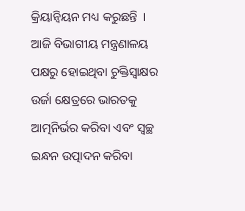କ୍ରିୟାନ୍ୱିୟନ ମଧ୍ୟ କରୁଛନ୍ତି  । ଆଜି ବିଭାଗୀୟ ମନ୍ତ୍ରଣାଳୟ ପକ୍ଷରୁ ହୋଇଥିବା ଚୁକ୍ତିସ୍ୱାକ୍ଷର ଉର୍ଜା କ୍ଷେତ୍ରରେ ଭାରତକୁ ଆତ୍ମନିର୍ଭର କରିବା ଏବଂ ସ୍ୱଚ୍ଛ ଇନ୍ଧନ ଉତ୍ପାଦନ କରିବା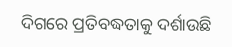ଦିଗରେ ପ୍ରତିବଦ୍ଧତାକୁ ଦର୍ଶାଉଛି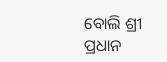ବୋଲି ଶ୍ରୀ ପ୍ରଧାନ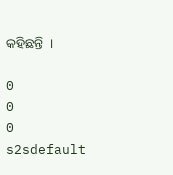କହିଛନ୍ତି  ।

0
0
0
s2sdefault